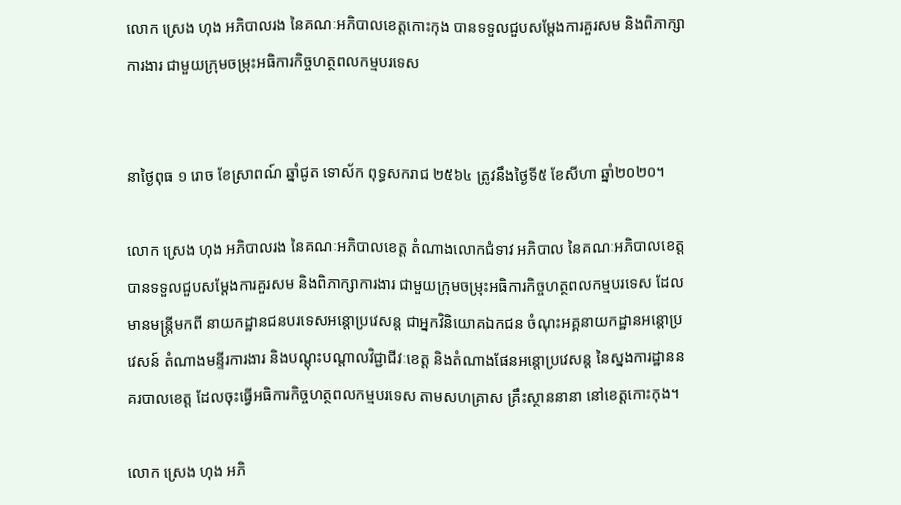លោក ស្រេង ហុង អភិបាលរង នៃគណៈអភិបាលខេត្តកោះកុង បានទទួលជួបសម្តែងការគួរសម និងពិភាក្សាការងារ ជាមួយក្រុមចម្រុះអធិការកិច្ចហត្ថពលកម្មបរទេស


នាថ្ងៃពុធ ១ រោច ខែស្រាពណ៍ ឆ្នាំជូត ទោស័ក ពុទ្ធសករាជ ២៥៦៤ ត្រូវនឹងថ្ងៃទី៥ ខែសីហា ឆ្នាំ២០២០។

លោក ស្រេង ហុង អភិបាលរង នៃគណៈអភិបាលខេត្ត តំណាងលោកជំទាវ អភិបាល នៃគណៈអភិបាលខេត្ត បានទទួលជួបសម្តែងការគួរសម និងពិភាក្សាការងារ ជាមួយក្រុមចម្រុះអធិការកិច្ចហត្ថពលកម្មបរទេស ដែលមានមន្ត្រីមកពី នាយកដ្ឋានជនបរទេសអន្តោប្រវេសន្ត ជាអ្នកវិនិយោគឯកជន ចំណុះអគ្គនាយកដ្ឋានអន្តោប្រវេសន៍ តំណាងមន្ទីរការងារ និងបណ្តុះបណ្តាលវិជ្ជាជីវៈខេត្ត និងតំណាងផែនអន្តោប្រវេសន្ត នៃស្នងការដ្ឋាននគរបាលខេត្ត ដែលចុះធ្វើអធិការកិច្ចហត្ថពលកម្មបរទេស តាមសហគ្រាស គ្រឹះស្ថាននានា នៅខេត្តកោះកុង។

លោក ស្រេង ហុង អភិ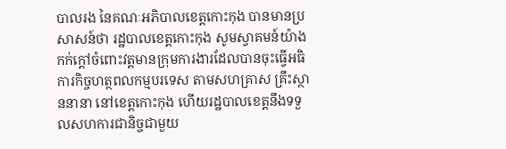បាលរង នៃគណៈអភិបាលខេត្តកោះកុង បានមានប្រសាសន៍ថា រដ្ឋបាលខេត្តកោះកុង សូមស្វាគមន៍យ៉ាងកក់ក្តៅចំពោះវត្តមានក្រុមការងារដែលបានចុះធ្វើអធិការកិច្ចហត្ថពលកម្មបរទេស តាមសហគ្រាស គ្រឹះស្ថាននានា នៅខេត្តកោះកុង ហើយរដ្ឋបាលខេត្តនឹងទទួលសហការជានិច្ចជាមួយ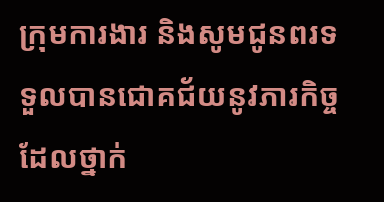ក្រុមការងារ និងសូមជូនពរទទួលបានជោគជ័យនូវភារកិច្ចដែលថ្នាក់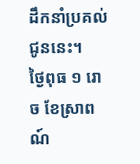ដឹកនាំប្រគល់ជូននេះ។
ថ្ងៃពុធ ១ រោច ខែស្រាពណ៍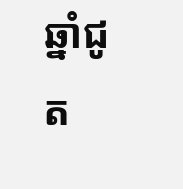ឆ្នាំជូត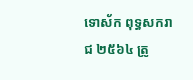ទោស័ក ពុទ្ធសករាជ ២៥៦៤ ត្រូ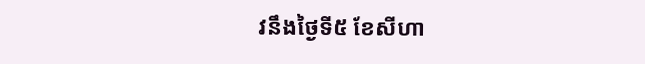វនឹងថ្ងៃទី៥ ខែសីហា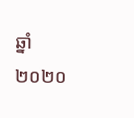ឆ្នាំ២០២០